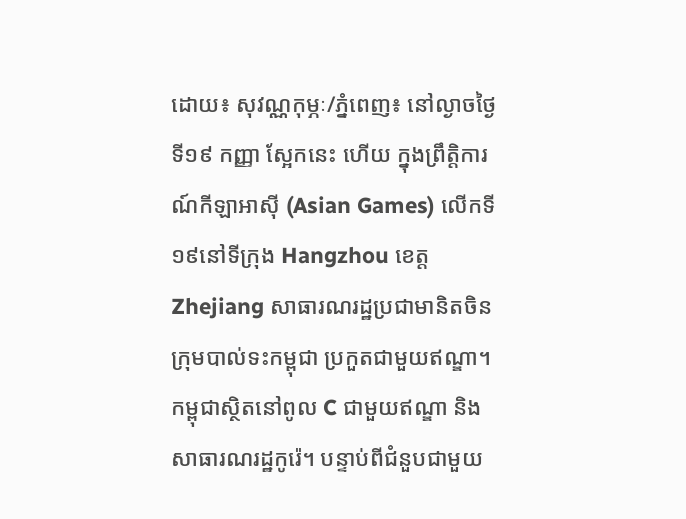ដោយ៖ សុវណ្ណកុម្ភៈ/ភ្នំពេញ៖ នៅល្ងាចថ្ងៃទី១៩ កញ្ញា ស្អែកនេះ ហើយ ក្នុងព្រឹត្តិការណ៍កីឡាអាស៊ី (Asian Games) លើកទី១៩នៅទីក្រុង Hangzhou ខេត្ត Zhejiang សាធារណរដ្ឋប្រជាមានិតចិនក្រុមបាល់ទះកម្ពុជា ប្រកួតជាមួយឥណ្ឌា។
កម្ពុជាស្ថិតនៅពូល C ជាមួយឥណ្ឌា និងសាធារណរដ្ឋកូរ៉េ។ បន្ទាប់ពីជំនួបជាមួយ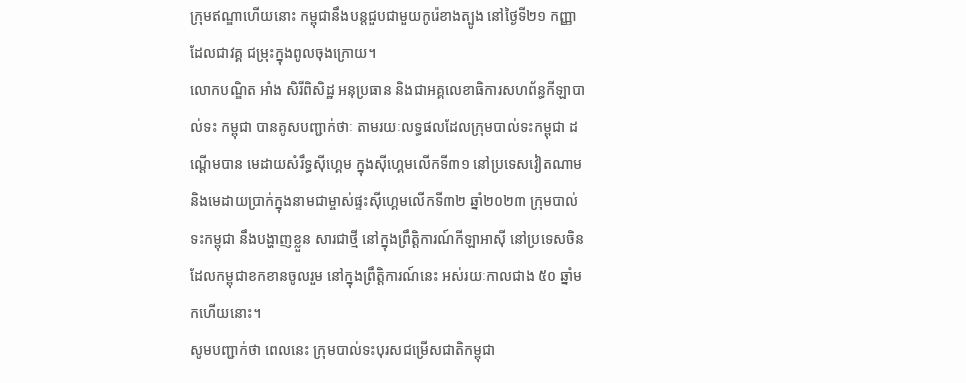ក្រុមឥណ្ឌាហើយនោះ កម្ពុជានឹងបន្តជួបជាមួយកូរ៉េខាងត្បូង នៅថ្ងៃទី២១ កញ្ញា ដែលជាវគ្គ ជម្រុះក្នុងពូលចុងក្រោយ។
លោកបណ្ឌិត អាំង សិរីពិសិដ្ឋ អនុប្រធាន និងជាអគ្គលេខាធិការសហព័ន្ធកីឡាបាល់ទះ កម្ពុជា បានគូសបញ្ជាក់ថាៈ តាមរយៈលទ្ធផលដែលក្រុមបាល់ទះកម្ពុជា ដណ្តើមបាន មេដាយសំរឹទ្ធស៊ីហ្គេម ក្នុងស៊ីហ្គេមលើកទី៣១ នៅប្រទេសវៀតណាម និងមេដាយប្រាក់ក្នុងនាមជាម្ចាស់ផ្ទះស៊ីហ្គេមលើកទី៣២ ឆ្នាំ២០២៣ ក្រុមបាល់ទះកម្ពុជា នឹងបង្ហាញខ្លួន សារជាថ្មី នៅក្នុងព្រឹត្តិការណ៍កីឡាអាស៊ី នៅប្រទេសចិន ដែលកម្ពុជាខកខានចូលរួម នៅក្នុងព្រឹត្តិការណ៍នេះ អស់រយៈកាលជាង ៥០ ឆ្នាំមកហើយនោះ។
សូមបញ្ជាក់ថា ពេលនេះ ក្រុមបាល់ទះបុរសជម្រើសជាតិកម្ពុជា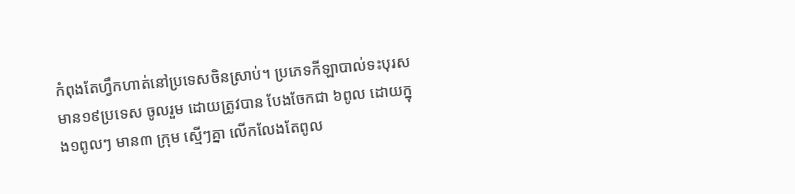កំពុងតែហ្វឹកហាត់នៅប្រទេសចិនស្រាប់។ ប្រភេទកីឡាបាល់ទះបុរស មាន១៩ប្រទេស ចូលរួម ដោយត្រូវបាន បែងចែកជា ៦ពូល ដោយក្នុង១ពូលៗ មាន៣ ក្រុម ស្មើៗគ្នា លើកលែងតែពូល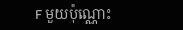F មួយប៉ុណ្ណោះ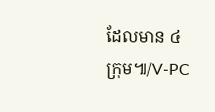ដែលមាន ៤ ក្រុម៕/V-PC